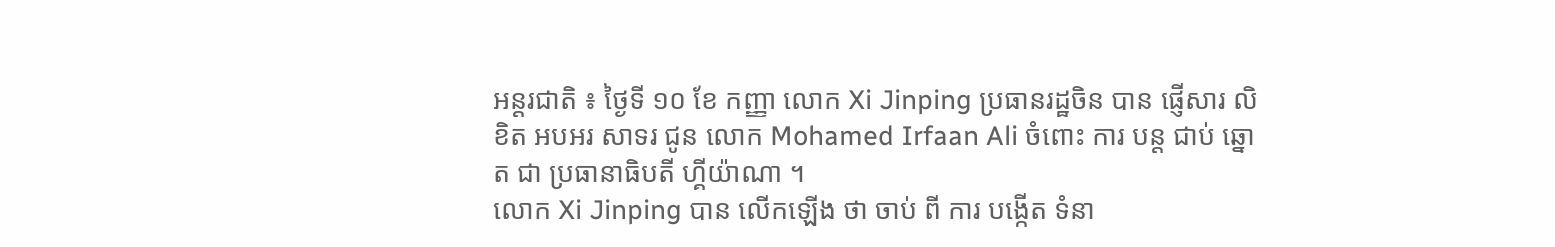អន្តរជាតិ ៖ ថ្ងៃទី ១០ ខែ កញ្ញា លោក Xi Jinping ប្រធានរដ្ឋចិន បាន ផ្ញើសារ លិខិត អបអរ សាទរ ជូន លោក Mohamed Irfaan Ali ចំពោះ ការ បន្ត ជាប់ ឆ្នោត ជា ប្រធានាធិបតី ហ្គីយ៉ាណា ។
លោក Xi Jinping បាន លើកឡើង ថា ចាប់ ពី ការ បង្កើត ទំនា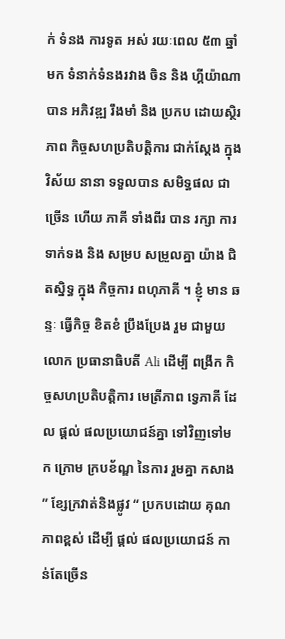ក់ ទំនង ការទូត អស់ រយៈពេល ៥៣ ឆ្នាំ មក ទំនាក់ទំនងរវាង ចិន និង ហ្គីយ៉ាណា បាន អភិវឌ្ឍ រឹងមាំ និង ប្រកប ដោយស្ថិរភាព កិច្ចសហប្រតិបត្តិការ ជាក់ស្តែង ក្នុង វិស័យ នានា ទទួលបាន សមិទ្ធផល ជា ច្រើន ហើយ ភាគី ទាំងពីរ បាន រក្សា ការទាក់ទង និង សម្រប សម្រួលគ្នា យ៉ាង ជិតស្និទ្ធ ក្នុង កិច្ចការ ពហុភាគី ។ ខ្ញុំ មាន ឆន្ទៈ ធ្វើកិច្ច ខិតខំ ប្រឹងប្រែង រួម ជាមួយ លោក ប្រធានាធិបតី Ali ដើម្បី ពង្រីក កិច្ចសហប្រតិបត្តិការ មេត្រីភាព ទ្វេភាគី ដែល ផ្តល់ ផលប្រយោជន៍គ្នា ទៅវិញទៅមក ក្រោម ក្របខ័ណ្ឌ នៃការ រួមគ្នា កសាង ” ខ្សែក្រវាត់និងផ្លូវ “ ប្រកបដោយ គុណភាពខ្ពស់ ដើម្បី ផ្តល់ ផលប្រយោជន៍ កាន់តែច្រើន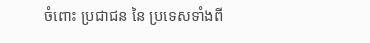ចំពោះ ប្រជាជន នៃ ប្រទេសទាំងពី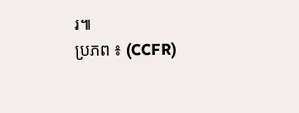រ៕
ប្រភព ៖ (CCFR)